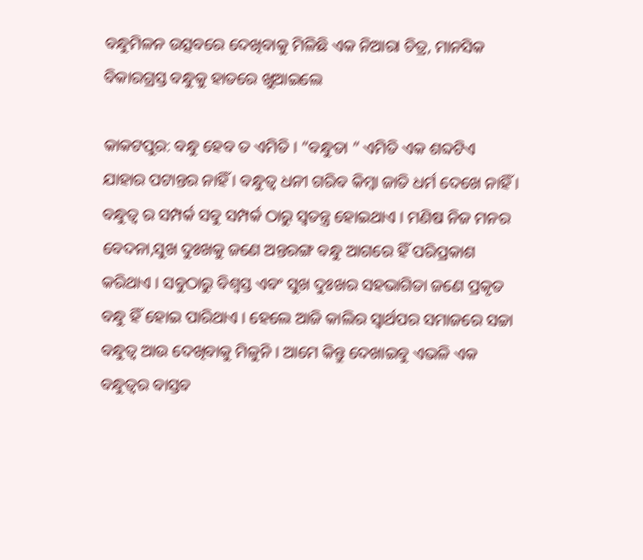ବନ୍ଧୁମିଳନ ଉତ୍ସବରେ ଦେଖିବାକୁ ମିଳିଛି ଏକ ନିଆରା ଚିତ୍ର, ମାନସିକ ବିକାରଗ୍ରସ୍ତ ବନ୍ଧୁକୁ ହାତରେ ଖୁଆଇଲେ

କାକଟପୁର: ବନ୍ଧୁ ହେବ ତ ଏମିତି । “ବନ୍ଧୁତା ” ଏମିତି ଏକ ଶବ୍ଦଟିଏ ଯାହାର ପଟାନ୍ତର ନାହିଁ । ବନ୍ଧୁତ୍ଵ ଧନୀ ଗରିବ କିମ୍ବା ଜାତି ଧର୍ମ ଦେଖେ ନାହିଁ । ବନ୍ଧୁତ୍ଵ ର ସମ୍ପର୍କ ସବୁ ସମ୍ପର୍କ ଠାରୁ ସ୍ଵତନ୍ତ୍ର ହୋଇଥାଏ । ମଣିଷ ନିଜ ମନର ବେଦନା,ସୁଖ ଦୁଃଖକୁ ଜଣେ ଅନ୍ତରଙ୍ଗ ବନ୍ଧୁ ଆଗରେ ହିଁ ପରିପ୍ରକାଶ କରିଥାଏ । ସବୁଠାରୁ ବିଶ୍ଵସ୍ତ ଏବଂ ସୁଖ ଦୁଃଖର ସହଭାଗିତା ଜଣେ ପ୍ରକୃତ ବନ୍ଧୁ ହିଁ ହୋଇ ପାରିଥାଏ । ହେଲେ ଆଜି କାଲିର ସ୍ଵାର୍ଥପର ସମାଜରେ ସଚ୍ଚା ବନ୍ଧୁତ୍ଵ ଆଉ ଦେଖିବାକୁ ମିଳୁନି । ଆମେ କିନ୍ତୁ ଦେଖାଇବୁ ଏଭଳି ଏକ ବନ୍ଧୁତ୍ବର ବାସ୍ତବ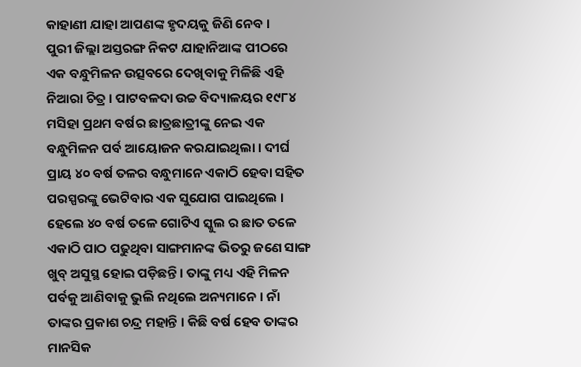କାହାଣୀ ଯାହା ଆପଣଙ୍କ ହୃଦୟକୁ ଜିଣି ନେବ ।
ପୁରୀ ଜିଲ୍ଲା ଅସ୍ତରଙ୍ଗ ନିକଟ ଯାହାନିଆଙ୍କ ପୀଠରେ ଏକ ବନ୍ଧୁମିଳନ ଉତ୍ସବରେ ଦେଖିବାକୁ ମିଳିଛି ଏହି ନିଆରା ଚିତ୍ର । ପାଟବଳଦା ଉଚ୍ଚ ବିଦ୍ୟାଳୟର ୧୯୮୪ ମସିହା ପ୍ରଥମ ବର୍ଷର ଛାତ୍ରଛାତ୍ରୀଙ୍କୁ ନେଇ ଏକ ବନ୍ଧୁମିଳନ ପର୍ବ ଆୟୋଜନ କରଯାଇଥିଲା । ଦୀର୍ଘ ପ୍ରାୟ ୪୦ ବର୍ଷ ତଳର ବନ୍ଧୁମାନେ ଏକାଠି ହେବା ସହିତ ପରସ୍ପରଙ୍କୁ ଭେଟିବାର ଏକ ସୁଯୋଗ ପାଇଥିଲେ । ହେଲେ ୪୦ ବର୍ଷ ତଳେ ଗୋଟିଏ ସ୍କୁଲ ର ଛାତ ତଳେ ଏକାଠି ପାଠ ପଢୁଥିବା ସାଙ୍ଗମାନଙ୍କ ଭିତରୁ ଜଣେ ସାଙ୍ଗ ଖୁବ୍ ଅସୁସ୍ଥ ହୋଇ ପଡ଼ିଛନ୍ତି । ତାଙ୍କୁ ମଧ୍ୟ ଏହି ମିଳନ ପର୍ବକୁ ଆଣିବାକୁ ଭୁଲି ନଥିଲେ ଅନ୍ୟମାନେ । ନାଁ ତାଙ୍କର ପ୍ରକାଶ ଚନ୍ଦ୍ର ମହାନ୍ତି । କିଛି ବର୍ଷ ହେବ ତାଙ୍କର ମାନସିକ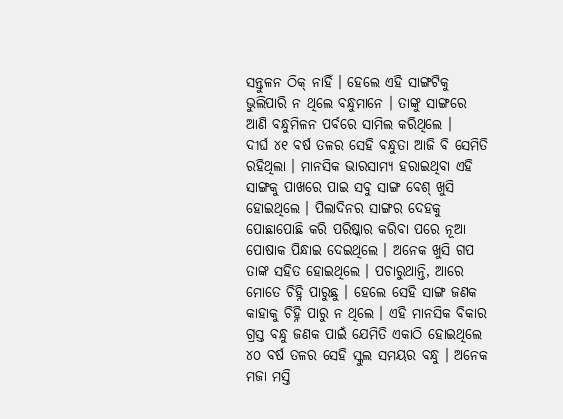ସନ୍ତୁଳନ ଠିକ୍ ନାହିଁ । ହେଲେ ଏହି ସାଙ୍ଗଟିକୁ ଭୁଲିପାରି ନ ଥିଲେ ବନ୍ଧୁମାନେ । ତାଙ୍କୁ ସାଙ୍ଗରେ ଆଣି ବନ୍ଧୁମିଳନ ପର୍ବରେ ସାମିଲ କରିଥିଲେ ।
ଦୀର୍ଘ ୪୧ ବର୍ଷ ତଳର ସେହି ବନ୍ଧୁତା ଆଜି ବି ସେମିତି ରହିଥିଲା । ମାନସିକ ଭାରସାମ୍ୟ ହରାଇଥିବା ଏହି ସାଙ୍ଗକୁ ପାଖରେ ପାଇ ସବୁ ସାଙ୍ଗ ବେଶ୍ ଖୁସି ହୋଇଥିଲେ । ପିଲାଦିନର ସାଙ୍ଗର ଦେହକୁ ପୋଛାପୋଛି କରି ପରିଷ୍କାର କରିବା ପରେ ନୂଆ ପୋଷାକ ପିନ୍ଧାଇ ଦେଇଥିଲେ । ଅନେକ ଖୁସି ଗପ ତାଙ୍କ ସହିତ ହୋଇଥିଲେ । ପଚାରୁଥାନ୍ତି, ଆରେ ମୋତେ ଚିହ୍ନି ପାରୁଛୁ । ହେଲେ ସେହି ସାଙ୍ଗ ଜଣକ କାହାକୁ ଚିହ୍ନି ପାରୁ ନ ଥିଲେ । ଏହି ମାନସିକ ବିକାର ଗ୍ରସ୍ତ ବନ୍ଧୁ ଜଣକ ପାଇଁ ଯେମିତି ଏକାଠି ହୋଇଥିଲେ ୪୦ ବର୍ଷ ତଳର ସେହି ସ୍କୁଲ ସମୟର ବନ୍ଧୁ । ଅନେକ ମଜା ମସ୍ତି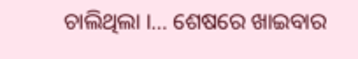ଚାଲିଥିଲା ।… ଶେଷରେ ଖାଇବାର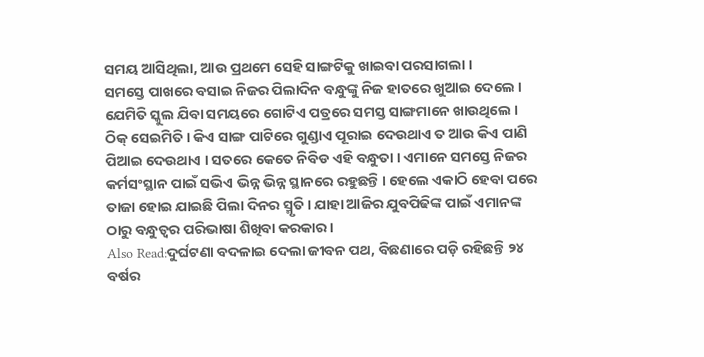ସମୟ ଆସିଥିଲା, ଆଉ ପ୍ରଥମେ ସେହି ସାଙ୍ଗଟିକୁ ଖାଇବା ପରସାଗଲା ।
ସମସ୍ତେ ପାଖରେ ବସାଇ ନିଜର ପିଲାଦିନ ବନ୍ଧୁଙ୍କୁ ନିଜ ହାତରେ ଖୁଆଇ ଦେଲେ । ଯେମିତି ସ୍କୁଲ ଯିବା ସମୟରେ ଗୋଟିଏ ପତ୍ରରେ ସମସ୍ତ ସାଙ୍ଗମାନେ ଖାଉଥିଲେ । ଠିକ୍ ସେଇମିତି । କିଏ ସାଙ୍ଗ ପାଟିରେ ଗୁଣ୍ଡାଏ ପୂରାଇ ଦେଉଥାଏ ତ ଆଉ କିଏ ପାଣି ପିଆଇ ଦେଉଥାଏ । ସତରେ କେତେ ନିବିଡ ଏହି ବନ୍ଧୁତା । ଏମାନେ ସମସ୍ତେ ନିଜର କର୍ମସଂସ୍ଥାନ ପାଇଁ ସଭିଏ ଭିନ୍ନ ଭିନ୍ନ ସ୍ଥାନରେ ରହୁଛନ୍ତି । ହେଲେ ଏକାଠି ହେବା ପରେ ତାଜା ହୋଇ ଯାଇଛି ପିଲା ଦିନର ସ୍ମୃତି । ଯାହା ଆଜିର ଯୁବପିଢିଙ୍କ ପାଇଁ ଏମାନଙ୍କ ଠାରୁ ବନ୍ଧୁତ୍ଵର ପରିଭାଷା ଶିଖିବା କରକାର ।
Also Read:ଦୁର୍ଘଟଣା ବଦଳାଇ ଦେଲା ଜୀବନ ପଥ, ବିଛଣାରେ ପଡ଼ି ରହିଛନ୍ତି ୨୪ ବର୍ଷର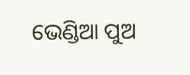ଭେଣ୍ଡିଆ ପୁଅ